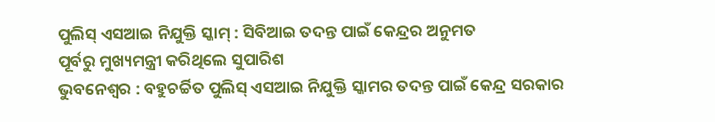ପୁଲିସ୍ ଏସଆଇ ନିଯୁକ୍ତି ସ୍କାମ୍ : ସିବିଆଇ ତଦନ୍ତ ପାଇଁ କେନ୍ଦ୍ରର ଅନୁମତ
ପୂର୍ବରୁ ମୁଖ୍ୟମନ୍ତ୍ରୀ କରିଥିଲେ ସୁପାରିଶ
ଭୁବନେଶ୍ୱର : ବହୁଚର୍ଚ୍ଚିତ ପୁଲିସ୍ ଏସଆଇ ନିଯୁକ୍ତି ସ୍କାମର ତଦନ୍ତ ପାଇଁ କେନ୍ଦ୍ର ସରକାର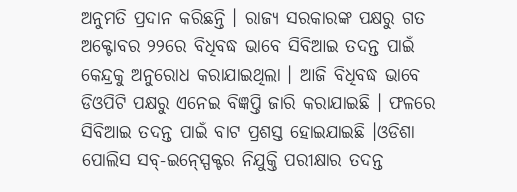ଅନୁମତି ପ୍ରଦାନ କରିଛନ୍ତି । ରାଜ୍ୟ ସରକାରଙ୍କ ପକ୍ଷରୁ ଗତ ଅକ୍ଟୋବର ୨୨ରେ ବିଧିବଦ୍ଧ ଭାବେ ସିବିଆଇ ତଦନ୍ତ ପାଇଁ କେନ୍ଦ୍ରକୁ ଅନୁରୋଧ କରାଯାଇଥିଲା । ଆଜି ବିଧିବଦ୍ଧ ଭାବେ ଡିଓପିଟି ପକ୍ଷରୁ ଏନେଇ ବିଜ୍ଞପ୍ତି ଜାରି କରାଯାଇଛି । ଫଳରେ ସିବିଆଇ ତଦନ୍ତ ପାଇଁ ବାଟ ପ୍ରଶସ୍ତ ହୋଇଯାଇଛି ।ଓଡିଶା ପୋଲିସ ସବ୍-ଇନ୍ସ୍ପେକ୍ଟର ନିଯୁକ୍ତି ପରୀକ୍ଷାର ତଦନ୍ତ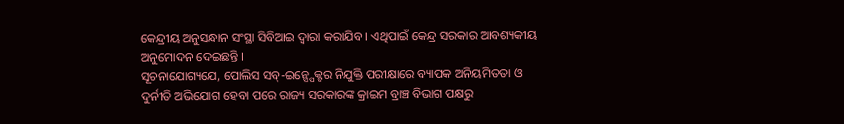କେନ୍ଦ୍ରୀୟ ଅନୁସନ୍ଧାନ ସଂସ୍ଥା ସିବିଆଇ ଦ୍ୱାରା କରାଯିବ । ଏଥିପାଇଁ କେନ୍ଦ୍ର ସରକାର ଆବଶ୍ୟକୀୟ ଅନୁମୋଦନ ଦେଇଛନ୍ତି ।
ସୂଚନାଯୋଗ୍ୟଯେ, ପୋଲିସ ସବ୍-ଇନ୍ସ୍ପେକ୍ଟର ନିଯୁକ୍ତି ପରୀକ୍ଷାରେ ବ୍ୟାପକ ଅନିୟମିତତା ଓ ଦୁର୍ନୀତି ଅଭିଯୋଗ ହେବା ପରେ ରାଜ୍ୟ ସରକାରଙ୍କ କ୍ରାଇମ ବ୍ରାଞ୍ଚ ବିଭାଗ ପକ୍ଷରୁ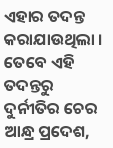ଏହାର ତଦନ୍ତ କରାଯାଉଥିଲା । ତେବେ ଏହି ତଦନ୍ତରୁ ଦୁର୍ନୀତିର ଚେର ଆନ୍ଧ୍ର ପ୍ରଦେଶ,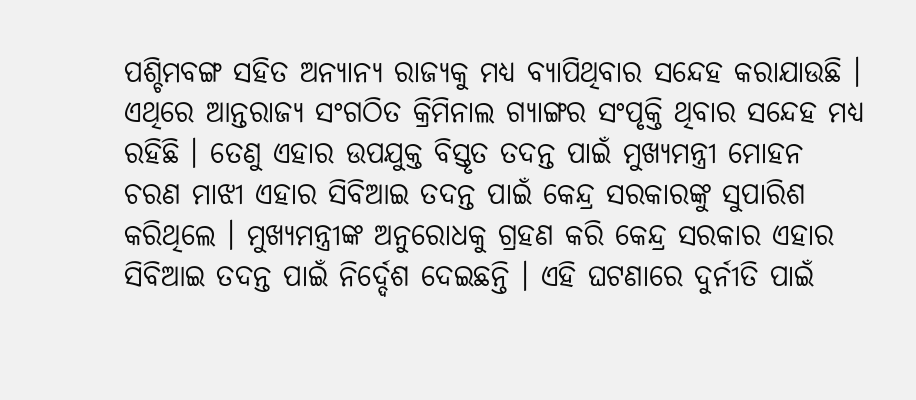ପଶ୍ଚିମବଙ୍ଗ ସହିତ ଅନ୍ୟାନ୍ୟ ରାଜ୍ୟକୁ ମଧ୍ୟ ବ୍ୟାପିଥିବାର ସନ୍ଦେହ କରାଯାଉଛି । ଏଥିରେ ଆନ୍ତରାଜ୍ୟ ସଂଗଠିତ କ୍ରିମିନାଲ ଗ୍ୟାଙ୍ଗର ସଂପୃକ୍ତି ଥିବାର ସନ୍ଦେହ ମଧ୍ୟ ରହିଛି । ତେଣୁ ଏହାର ଉପଯୁକ୍ତ ବିସ୍ତୃତ ତଦନ୍ତ ପାଇଁ ମୁଖ୍ୟମନ୍ତ୍ରୀ ମୋହନ ଚରଣ ମାଝୀ ଏହାର ସିବିଆଇ ତଦନ୍ତ ପାଇଁ କେନ୍ଦ୍ର ସରକାରଙ୍କୁ ସୁପାରିଶ କରିଥିଲେ । ମୁଖ୍ୟମନ୍ତ୍ରୀଙ୍କ ଅନୁରୋଧକୁ ଗ୍ରହଣ କରି କେନ୍ଦ୍ର ସରକାର ଏହାର ସିବିଆଇ ତଦନ୍ତ ପାଇଁ ନିର୍ଦ୍ଦେଶ ଦେଇଛନ୍ତି । ଏହି ଘଟଣାରେ ଦୁର୍ନୀତି ପାଇଁ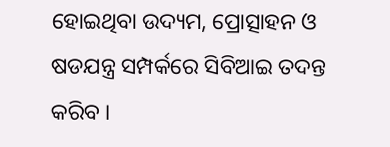ହୋଇଥିବା ଉଦ୍ୟମ, ପ୍ରୋତ୍ସାହନ ଓ ଷଡଯନ୍ତ୍ର ସମ୍ପର୍କରେ ସିବିଆଇ ତଦନ୍ତ କରିବ ।